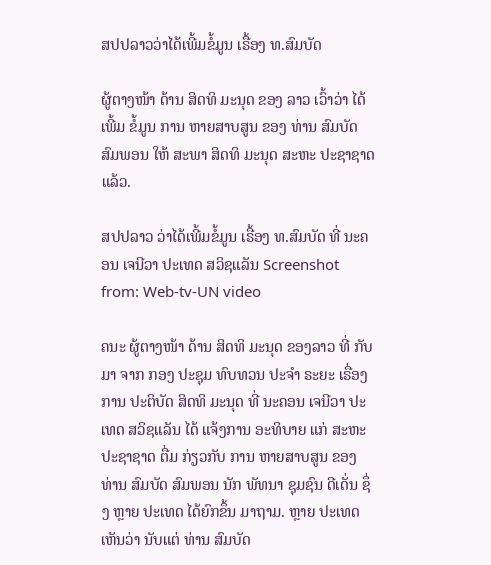ສປປລາວວ່າໄດ້ເພີ້ມຂໍ້ມູນ ເຣື້ອງ ທ.ສົມບັດ

ຜູ້ຕາງໜ້າ ດ້ານ ສິດທິ ມະນຸດ ຂອງ ລາວ ເວົ້າວ່າ ໄດ້ ເພີ້ມ ຂໍ້ມູນ ການ ຫາຍສາບສູນ ຂອງ ທ່ານ ສົມບັດ ສົມພອນ ໃຫ້ ສະພາ ສິດທິ ມະນຸດ ສະຫະ ປະຊາຊາດ ແລ້ວ.

ສປປລາວ ວ່າໄດ້ເພີ້ມຂໍ້ມູນ ເຣື້ອງ ທ.ສົມບັດ ທີ່ ນະຄອນ ເຈນີວາ ປະເທດ ສວິຊແລັນ Screenshot from: Web-tv-UN video

ຄນະ ຜູ້ຕາງໜ້າ ດ້ານ ສິດທິ ມະນຸດ ຂອງລາວ ທີ່ ກັບມາ ຈາກ ກອງ ປະຊຸມ ທົບທວນ ປະຈໍາ ຣະຍະ ເຣື່ອງ ການ ປະຕິບັດ ສິດທິ ມະນຸດ ທີ່ ນະຄອນ ເຈນີວາ ປະເທດ ສວິຊແລັນ ໄດ້ ແຈ້ງການ ອະທິບາຍ ແກ່ ສະຫະ ປະຊາຊາດ ຕື່ມ ກ່ຽວກັບ ການ ຫາຍສາບສູນ ຂອງ ທ່ານ ສົມບັດ ສົມພອນ ນັກ ພັທນາ ຊຸມຊົນ ດີເດັ່ນ ຊຶ່ງ ຫຼາຍ ປະເທດ ໄດ້ຍົກຂຶ້ນ ມາຖາມ. ຫຼາຍ ປະເທດ ເຫັນວ່າ ນັບແຕ່ ທ່ານ ສົມບັດ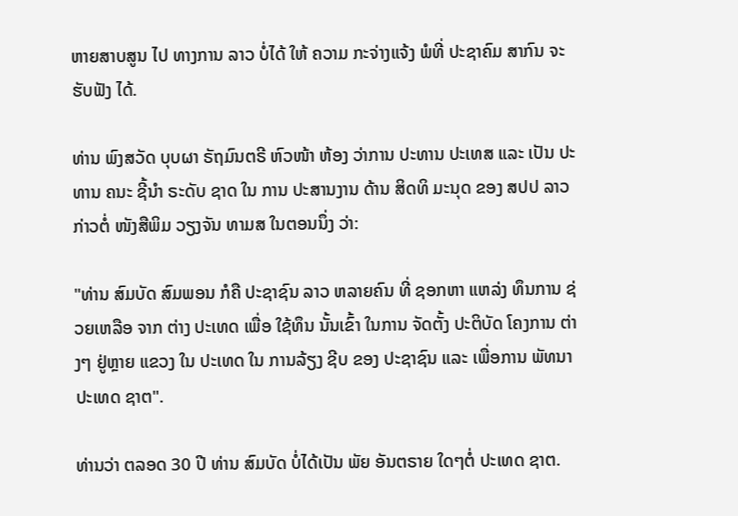ຫາຍສາບສູນ ໄປ ທາງການ ລາວ ບໍ່ໄດ້ ໃຫ້ ຄວາມ ກະຈ່າງແຈ້ງ ພໍທີ່ ປະຊາຄົມ ສາກົນ ຈະຮັບຟັງ ໄດ້.

ທ່ານ ພົງສວັດ ບຸບຜາ ຣັຖມົນຕຣີ ຫົວໜ້າ ຫ້ອງ ວ່າການ ປະທານ ປະເທສ ແລະ ເປັນ ປະທານ ຄນະ ຊີ້ນໍາ ຣະດັບ ຊາດ ໃນ ການ ປະສານງານ ດ້ານ ສິດທິ ມະນຸດ ຂອງ ສປປ ລາວ ກ່າວຕໍ່ ໜັງສືພິມ ວຽງຈັນ ທາມສ ໃນຕອນນຶ່ງ ວ່າ:

"ທ່ານ ສົມບັດ ສົມພອນ ກໍຄື ປະຊາຊົນ ລາວ ຫລາຍຄົນ ທີ່ ຊອກຫາ ແຫລ່ງ ທຶນການ ຊ່ວຍເຫລືອ ຈາກ ຕ່າງ ປະເທດ ເພື່ອ ໃຊ້ທຶນ ນັ້ນເຂົ້າ ໃນການ ຈັດຕັ້ງ ປະຕິບັດ ໂຄງການ ຕ່າງໆ ຢູ່ຫຼາຍ ແຂວງ ໃນ ປະເທດ ໃນ ການລ້ຽງ ຊີບ ຂອງ ປະຊາຊົນ ແລະ ເພື່ອການ ພັທນາ ປະເທດ ຊາຕ".

ທ່ານວ່າ ຕລອດ 30 ປີ ທ່ານ ສົມບັດ ບໍ່ໄດ້ເປັນ ພັຍ ອັນຕຣາຍ ໃດໆຕໍ່ ປະເທດ ຊາຕ.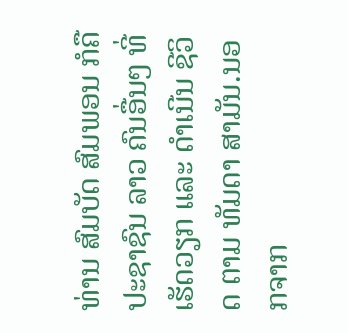ທ່ານ ສົມບັດ ສົມພອນ ກໍຄື ປະຊາຊົນ ລາວ ຄົນອື່ນໆ ທີ່ເຮັດວຽກ ແລະ ດໍາເນີນ ຊີວິດ ຕາມ ທັມດາ ສາມັນ.ນອກຈາກ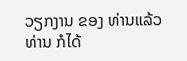ວຽກງານ ຂອງ ທ່ານແລ້ວ ທ່ານ ກໍໄດ້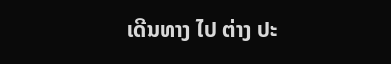ເດີນທາງ ໄປ ຕ່າງ ປະ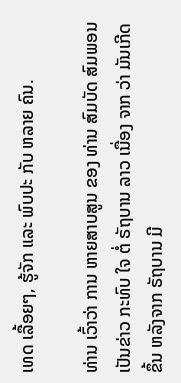ເທດ ເລື້ອຍໆ, ຮູ້ຈັກ ແລະ ພົບປະ ກັບ ຫລາຍ ຄົນ.

ທ່ານ ເວົ້າວ່າ ການ ຫາຍສາບສູນ ຂອງ ທ່ານ ສົມບັດ ສົມພອນ ເປັນຂ່າວ ກະທົບ ໃຈ ຕໍ່ ຣັຖບານ ລາວ ເນື່ອງ ຈາກ ວ່າ ມັນເກີດ ຂຶ້ນ ຫລັງຈາກ ຣັຖບານ ມີ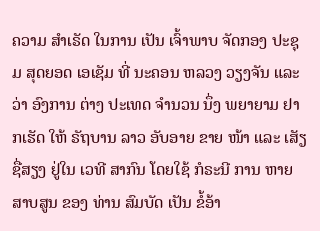ຄວາມ ສໍາເຣັດ ໃນການ ເປັນ ເຈົ້າພາບ ຈັດກອງ ປະຊຸມ ສຸດຍອດ ເອເຊັມ ທີ່ ນະຄອນ ຫລວງ ວຽງຈັນ ແລະວ່າ ອົງການ ຕ່າງ ປະເທດ ຈໍານວນ ນຶ່ງ ພຍາຍາມ ຢາກເຮັດ ໃຫ້ ຣັຖບານ ລາວ ອັບອາຍ ຂາຍ ໜ້າ ແລະ ເສັຽ ຊື່ສຽງ ຢູ່ໃນ ເວທີ ສາກົນ ໂດຍໃຊ້ ກໍຣະນີ ການ ຫາຍສາບສູນ ຂອງ ທ່ານ ສົມບັດ ເປັນ ຂໍ້ອ້າ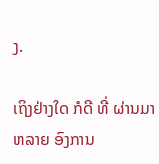ງ.

ເຖິງຢ່າງໃດ ກໍດີ ທີ່ ຜ່ານມາ ຫລາຍ ອົງການ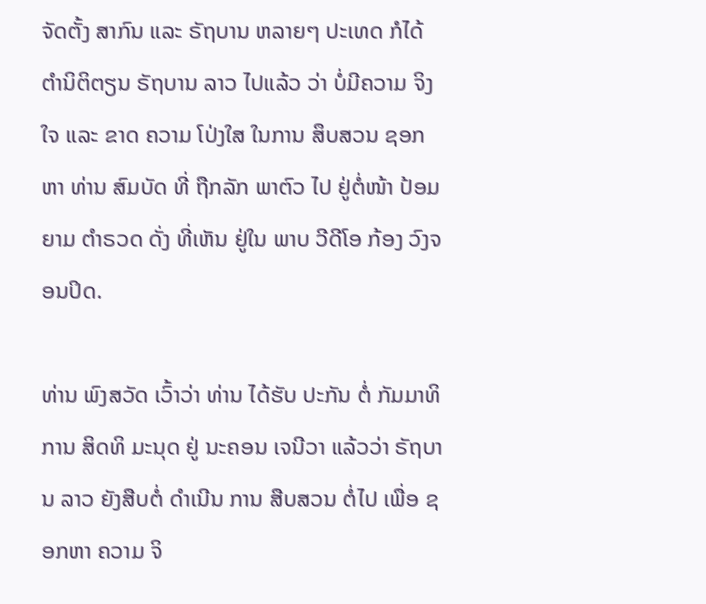ຈັດຕັ້ງ ສາກົນ ແລະ ຣັຖບານ ຫລາຍໆ ປະເທດ ກໍໄດ້ ຕໍານິຕິຕຽນ ຣັຖບານ ລາວ ໄປແລ້ວ ວ່າ ບໍ່ມີຄວາມ ຈິງໃຈ ແລະ ຂາດ ຄວາມ ໂປ່ງໃສ ໃນການ ສຶບສວນ ຊອກຫາ ທ່ານ ສົມບັດ ທີ່ ຖືກລັກ ພາຕົວ ໄປ ຢູ່ຕໍ່ໜ້າ ປ້ອມຍາມ ຕໍາຣວດ ດັ່ງ ທີ່ເຫັນ ຢູ່ໃນ ພາບ ວີດີໂອ ກ້ອງ ວົງຈອນປິດ.

ທ່ານ ພົງສວັດ ເວົ້າວ່າ ທ່ານ ໄດ້ຮັບ ປະກັນ ຕໍ່ ກັມມາທິການ ສິດທິ ມະນຸດ ຢູ່ ນະຄອນ ເຈນີວາ ແລ້ວວ່າ ຣັຖບານ ລາວ ຍັງສືບຕໍ່ ດໍາເນີນ ການ ສືບສວນ ຕໍ່ໄປ ເພື່ອ ຊອກຫາ ຄວາມ ຈິ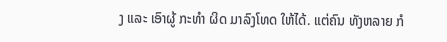ງ ແລະ ເອົາຜູ້ ກະທໍາ ຜິດ ມາລົງໂທດ ໃຫ້ໄດ້. ແຕ່ຄົນ ທັງຫລາຍ ກໍ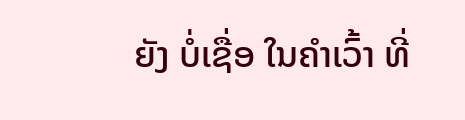ຍັງ ບໍ່ເຊື່ອ ໃນຄໍາເວົ້າ ທີ່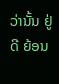ວ່ານັ້ນ ຢູ່ດີ ຍ້ອນ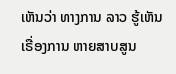ເຫັນວ່າ ທາງການ ລາວ ຮູ້ເຫັນ ເຣື່ອງການ ຫາຍສາບສູນ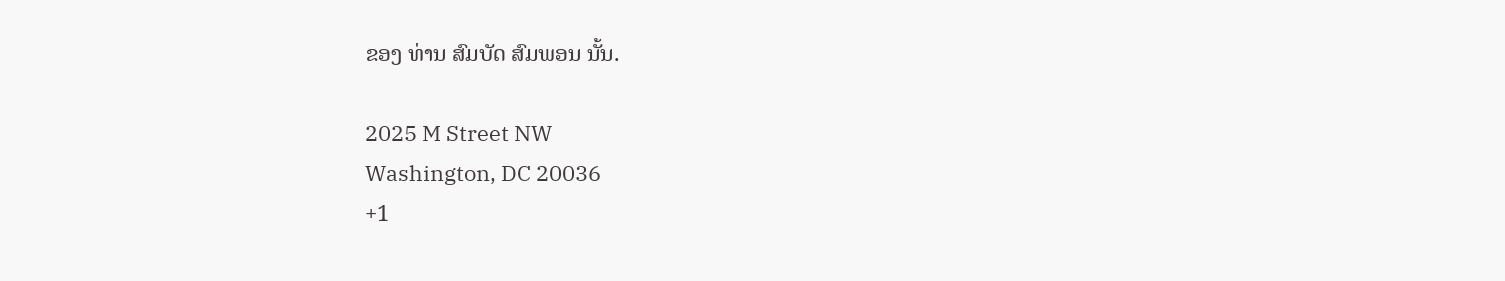ຂອງ ທ່ານ ສົມບັດ ສົມພອນ ນັ້ນ.

2025 M Street NW
Washington, DC 20036
+1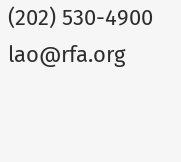(202) 530-4900
lao@rfa.org